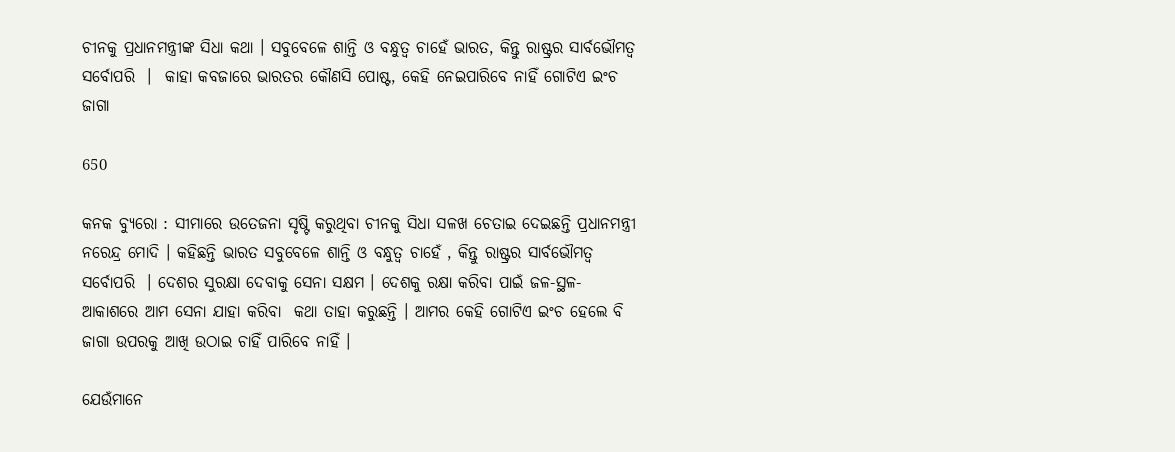ଚୀନକୁ ପ୍ରଧାନମନ୍ତ୍ରୀଙ୍କ ସିଧା କଥା । ସବୁବେଳେ ଶାନ୍ତି ଓ ବନ୍ଧୁତ୍ୱ ଚାହେଁ ଭାରତ, କିନ୍ତୁ ରାଷ୍ଟ୍ରର ସାର୍ବଭୌମତ୍ୱ ସର୍ବୋପରି  ।  କାହା କବଜାରେ ଭାରତର କୌଣସି ପୋଷ୍ଟ, କେହି ନେଇପାରିବେ ନାହିଁ ଗୋଟିଏ ଇଂଚ ଜାଗା

650

କନକ ବ୍ୟୁରୋ : ସୀମାରେ ଉତେଜନା ସୃଷ୍ଟି କରୁଥିବା ଚୀନକୁ ସିଧା ସଳଖ ଚେତାଇ ଦେଇଛନ୍ତି ପ୍ରଧାନମନ୍ତ୍ରୀ ନରେନ୍ଦ୍ର ମୋଦି । କହିଛନ୍ତି ଭାରତ ସବୁବେଳେ ଶାନ୍ତି ଓ ବନ୍ଧୁତ୍ୱ ଚାହେଁ , କିନ୍ତୁ ରାଷ୍ଟ୍ରର ସାର୍ବଭୌମତ୍ୱ ସର୍ବୋପରି  । ଦେଶର ସୁରକ୍ଷା ଦେବାକୁ ସେନା ସକ୍ଷମ । ଦେଶକୁ ରକ୍ଷା କରିବା ପାଇଁ ଜଳ-ସ୍ଥଳ- ଆକାଶରେ ଆମ ସେନା ଯାହା କରିବା  କଥା ତାହା କରୁଛନ୍ତି । ଆମର କେହି ଗୋଟିଏ ଇଂଚ ହେଲେ ବି ଜାଗା ଉପରକୁ ଆଖି ଉଠାଇ ଚାହିଁ ପାରିବେ ନାହିଁ ।

ଯେଉଁମାନେ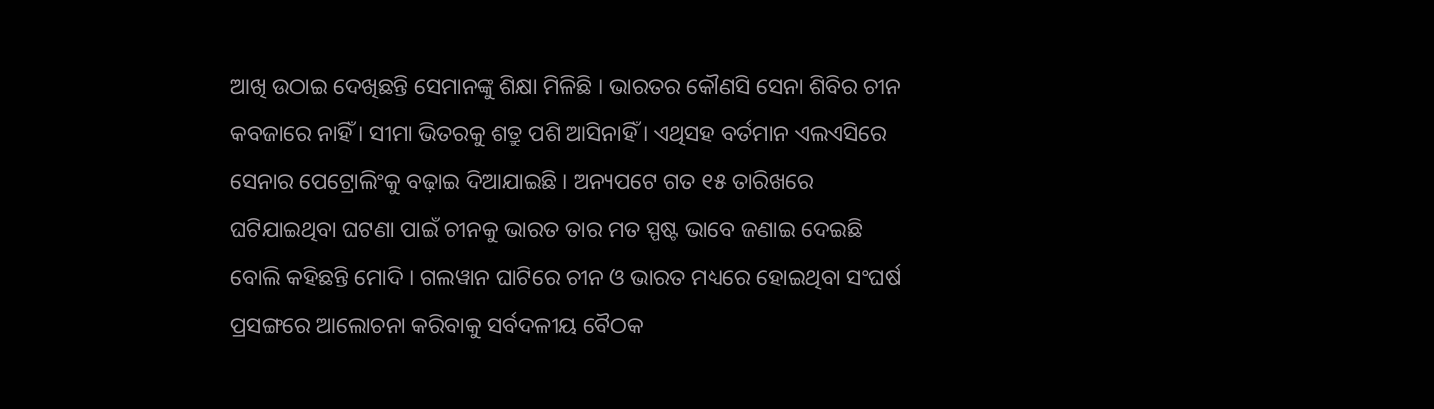ଆଖି ଉଠାଇ ଦେଖିଛନ୍ତି ସେମାନଙ୍କୁ ଶିକ୍ଷା ମିଳିଛି । ଭାରତର କୌଣସି ସେନା ଶିବିର ଚୀନ କବଜାରେ ନାହିଁ । ସୀମା ଭିତରକୁ ଶତ୍ରୁ ପଶି ଆସିନାହିଁ । ଏଥିସହ ବର୍ତମାନ ଏଲଏସିରେ ସେନାର ପେଟ୍ରୋଲିଂକୁ ବଢ଼ାଇ ଦିଆଯାଇଛି । ଅନ୍ୟପଟେ ଗତ ୧୫ ତାରିଖରେ ଘଟିଯାଇଥିବା ଘଟଣା ପାଇଁ ଚୀନକୁ ଭାରତ ତାର ମତ ସ୍ପଷ୍ଟ ଭାବେ ଜଣାଇ ଦେଇଛି ବୋଲି କହିଛନ୍ତି ମୋଦି । ଗଲୱାନ ଘାଟିରେ ଚୀନ ଓ ଭାରତ ମଧ୍ୟରେ ହୋଇଥିବା ସଂଘର୍ଷ ପ୍ରସଙ୍ଗରେ ଆଲୋଚନା କରିବାକୁ ସର୍ବଦଳୀୟ ବୈଠକ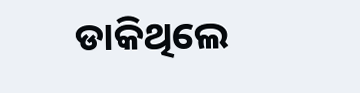ଡାକିଥିଲେ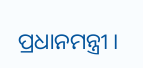ପ୍ରଧାନମନ୍ତ୍ରୀ ।